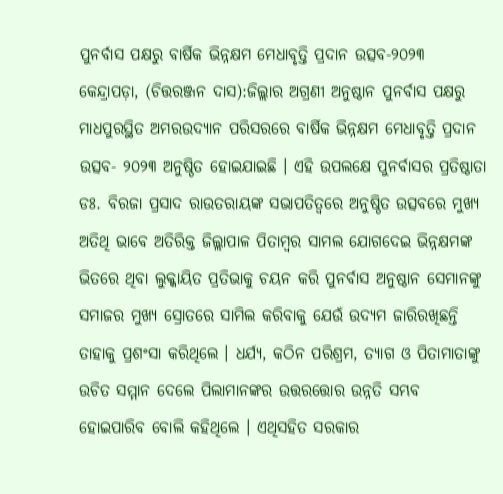ପୁନର୍ବାସ ପକ୍ଷରୁ ବାର୍ଷିକ ଭିନ୍ନକ୍ଷମ ମେଧାବୃତ୍ତି ପ୍ରଦାନ ଉତ୍ସବ-୨୦୨୩
କେନ୍ଦ୍ରାପଡ଼ା, (ଚିତ୍ତରଞ୍ଜନ ଦାସ):ଜିଲ୍ଲାର ଅଗ୍ରଣୀ ଅନୁଷ୍ଠାନ ପୁନର୍ବାସ ପକ୍ଷରୁ ମାଧପୁରସ୍ଥିତ ଅମରଉଦ୍ୟାନ ପରିସରରେ ବାର୍ଷିକ ଭିନ୍ନକ୍ଷମ ମେଧାବୃତ୍ତି ପ୍ରଦାନ ଉତ୍ସବ- ୨୦୨୩ ଅନୁଷ୍ଠିତ ହୋଇଯାଇଛି । ଏହି ଉପଲକ୍ଷେ ପୁନର୍ବାସର ପ୍ରତିଷ୍ଠାତା ଡଃ. ବିରଜା ପ୍ରସାଦ ରାଉତରାୟଙ୍କ ସଭାପତିତ୍ୱରେ ଅନୁଷ୍ଠିତ ଉତ୍ସବରେ ମୁଖ୍ୟ ଅତିଥି ଭାବେ ଅତିରିକ୍ତ ଜିଲ୍ଲାପାଳ ପିତାମ୍ବର ସାମଲ ଯୋଗଦେଇ ଭିନ୍ନକ୍ଷମଙ୍କ ଭିତରେ ଥିବା ଲୁକ୍କାୟିତ ପ୍ରତିଭାକୁ ଚୟନ କରି ପୁନର୍ବାସ ଅନୁଷ୍ଠାନ ସେମାନଙ୍କୁ ସମାଜର ମୁଖ୍ୟ ସ୍ରୋତରେ ସାମିଲ କରିବାକୁ ଯେଉଁ ଉଦ୍ୟମ ଜାରିରଖିଛନ୍ତି ତାହାକୁ ପ୍ରଶଂସା କରିଥିଲେ । ଧର୍ଯ୍ୟ, କଠିନ ପରିଶ୍ରମ, ତ୍ୟାଗ ଓ ପିତାମାତାଙ୍କୁ ଉଚିତ ସମ୍ମାନ ଦେଲେ ପିଲାମାନଙ୍କର ଉତ୍ତରତ୍ତୋର ଉନ୍ନତି ସମ୍ଭବ ହୋଇପାରିବ ବୋଲି କହିଥିଲେ । ଏଥିସହିତ ସରକାର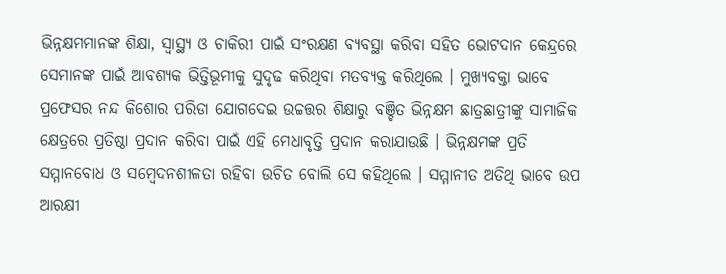ଭିନ୍ନକ୍ଷମମାନଙ୍କ ଶିକ୍ଷା, ସ୍ୱାସ୍ଥ୍ୟ ଓ ଚାକିରୀ ପାଇଁ ସଂରକ୍ଷଣ ବ୍ୟବସ୍ଥା କରିବା ସହିତ ଭୋଟଦାନ କେନ୍ଦ୍ରରେ ସେମାନଙ୍କ ପାଇଁ ଆବଶ୍ୟକ ଭିତ୍ତିଭୂମୀକୁ ସୁଦୃଢ କରିଥିବା ମତବ୍ୟକ୍ତ କରିଥିଲେ । ମୁଖ୍ୟବକ୍ତା ଭାବେ ପ୍ରଫେସର ନନ୍ଦ କିଶୋର ପରିଡା ଯୋଗଦେଇ ଉଚ୍ଚତ୍ତର ଶିକ୍ଷାରୁ ବଞ୍ଚିତ ଭିନ୍ନକ୍ଷମ ଛାତ୍ରଛାତ୍ରୀଙ୍କୁ ସାମାଜିକ କ୍ଷେତ୍ରରେ ପ୍ରତିଷ୍ଠା ପ୍ରଦାନ କରିବା ପାଇଁ ଏହି ମେଧାବୃତ୍ତି ପ୍ରଦାନ କରାଯାଉଛି । ଭିନ୍ନକ୍ଷମଙ୍କ ପ୍ରତି ସମ୍ମାନବୋଧ ଓ ସମ୍ବେଦନଶୀଳତା ରହିବା ଉଚିତ ବୋଲି ସେ କହିଥିଲେ । ସମ୍ମାନୀତ ଅତିଥି ଭାବେ ଉପ ଆରକ୍ଷୀ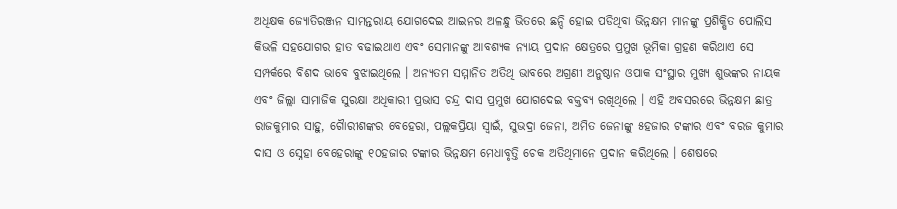ଅଧିକ୍ଷକ ଜ୍ୟୋତିରଞ୍ଜନ ସାମନ୍ତରାୟ ଯୋଗଦେଇ ଆଇନର ଅଳନ୍ଧୁ ଭିତରେ ଛନ୍ଦି ହୋଇ ପଡିଥିବା ଭିନ୍ନକ୍ଷମ ମାନଙ୍କୁ ପ୍ରଶିକ୍ଷିତ ପୋଲିସ କିଭଳି ସହଯୋଗର ହାତ ବଢାଇଥାଏ ଏବଂ ସେମାନଙ୍କୁ ଆବଶ୍ୟକ ନ୍ୟାୟ ପ୍ରଦାନ କ୍ଷେତ୍ରରେ ପ୍ରମୁଖ ଭୂମିକା ଗ୍ରହଣ କରିଥାଏ ସେ ସମ୍ପର୍କରେ ବିଶଦ ଭାବେ ବୁଝାଇଥିଲେ । ଅନ୍ୟତମ ସମ୍ମାନିତ ଅତିଥି ଭାବରେ ଅଗ୍ରଣୀ ଅନୁଷ୍ଠାନ ଓପାକ ସଂସ୍ଥାର ମୁଖ୍ୟ ଶୁଭଙ୍କର ନାୟକ ଏବଂ ଜିଲ୍ଲା ସାମାଜିକ ସୁରକ୍ଷା ଅଧିକାରୀ ପ୍ରଭାସ ଚନ୍ଦ୍ର ଦାସ ପ୍ରମୁଖ ଯୋଗଦେଇ ବକ୍ତବ୍ୟ ରଖିଥିଲେ । ଏହି ଅବସରରେ ଭିନ୍ନକ୍ଷମ ଛାତ୍ର ରାଜକୁମାର ସାହୁ, ଗୈାରୀଶଙ୍କର ବେହେରା, ପଲ୍ଲକପ୍ରିୟା ସ୍ୱାଇଁ, ସୁଭଦ୍ରା ଜେନା, ଅମିତ ଜେନାଙ୍କୁ ୫ହଜାର ଟଙ୍କାର ଏବଂ ବରଜ କୁମାର ଦାସ ଓ ସ୍ନେହା ବେହେରାଙ୍କୁ ୧୦ହଜାର ଟଙ୍କାର ଭିନ୍ନକ୍ଷମ ମେଧାବୃତ୍ତି ଚେକ ଅତିଥିମାନେ ପ୍ରଦାନ କରିଥିଲେ । ଶେଷରେ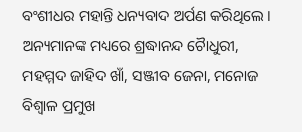ବଂଶୀଧର ମହାନ୍ତି ଧନ୍ୟବାଦ ଅର୍ପଣ କରିଥିଲେ । ଅନ୍ୟମାନଙ୍କ ମଧ୍ୟରେ ଶ୍ରଦ୍ଧାନନ୍ଦ ଚୈାଧୁରୀ, ମହମ୍ମଦ ଜାହିଦ ଖାଁ, ସଞ୍ଜୀବ ଜେନା, ମନୋଜ ବିଶ୍ୱାଳ ପ୍ରମୁଖ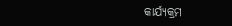କାର୍ଯ୍ୟକ୍ରମ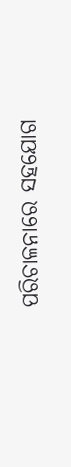ପରିଚାଳନାରେ ସହଯୋଗ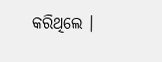କରିଥିଲେ ।